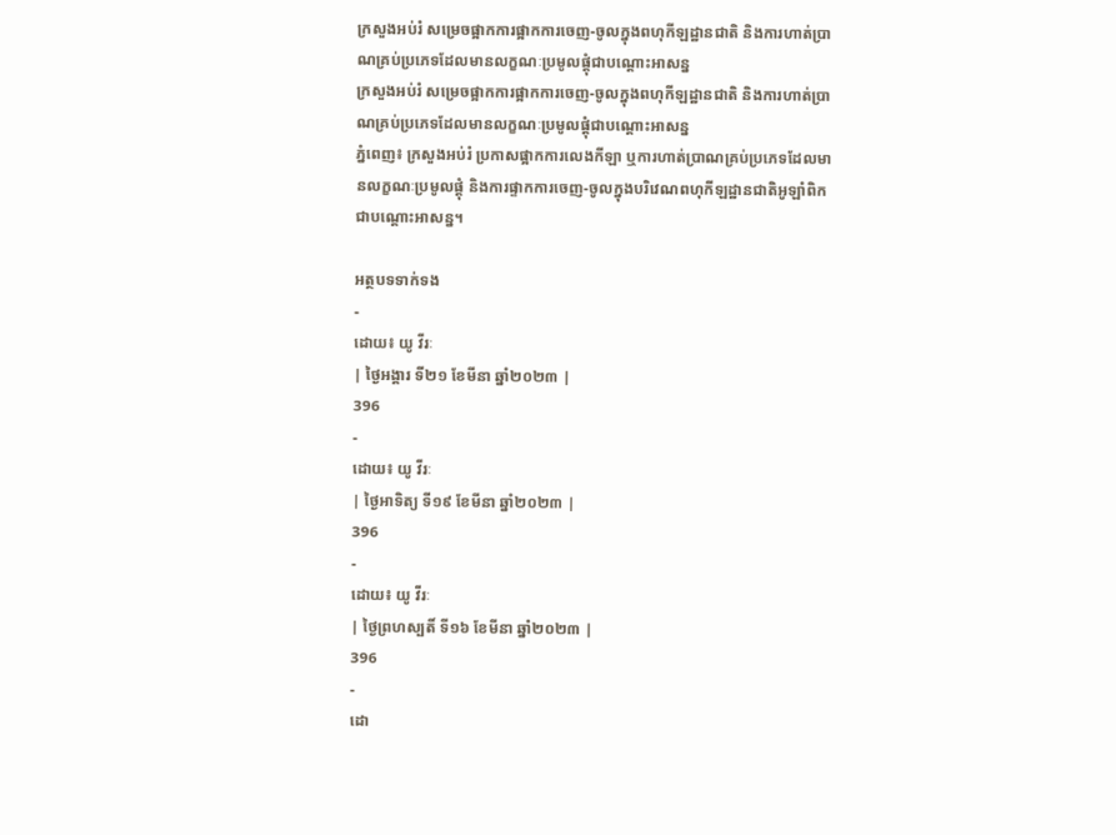ក្រសួងអប់រំ សម្រេចផ្អាកការផ្អាកការចេញ-ចូលក្នុងពហុកីឡដ្ឋានជាតិ និងការហាត់ប្រាណគ្រប់ប្រភេទដែលមានលក្ខណៈប្រមូលផ្ដុំជាបណ្ដោះអាសន្ន
ក្រសួងអប់រំ សម្រេចផ្អាកការផ្អាកការចេញ-ចូលក្នុងពហុកីឡដ្ឋានជាតិ និងការហាត់ប្រាណគ្រប់ប្រភេទដែលមានលក្ខណៈប្រមូលផ្ដុំជាបណ្ដោះអាសន្ន
ភ្នំពេញ៖ ក្រសួងអប់រំ ប្រកាសផ្អាកការលេងកីឡា ឬការហាត់ប្រាណគ្រប់ប្រភេទដែលមានលក្ខណៈប្រមូលផ្ដុំ និងការផ្ទាកការចេញ-ចូលក្នុងបរិវេណពហុកីឡដ្ឋានជាតិអូឡាំពិកជាបណ្ដោះអាសន្ន។

អត្ថបទទាក់ទង
-
ដោយ៖ យូ វីរៈ
| ថ្ងៃអង្គារ ទី២១ ខែមីនា ឆ្នាំ២០២៣ |
396
-
ដោយ៖ យូ វីរៈ
| ថ្ងៃអាទិត្យ ទី១៩ ខែមីនា ឆ្នាំ២០២៣ |
396
-
ដោយ៖ យូ វីរៈ
| ថ្ងៃព្រហស្បតិ៍ ទី១៦ ខែមីនា ឆ្នាំ២០២៣ |
396
-
ដោ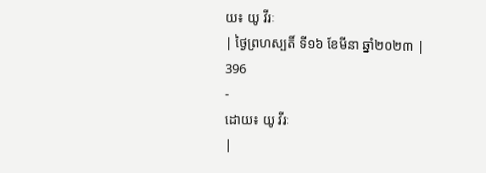យ៖ យូ វីរៈ
| ថ្ងៃព្រហស្បតិ៍ ទី១៦ ខែមីនា ឆ្នាំ២០២៣ |
396
-
ដោយ៖ យូ វីរៈ
|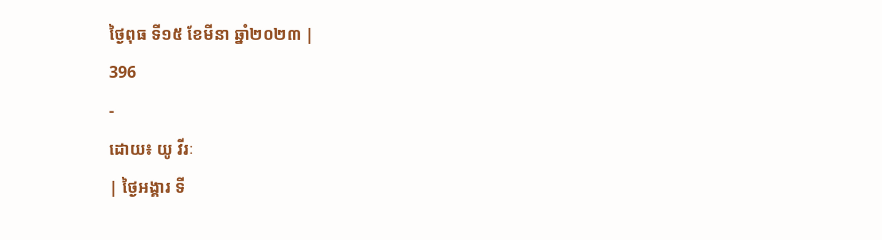ថ្ងៃពុធ ទី១៥ ខែមីនា ឆ្នាំ២០២៣ |
396
-
ដោយ៖ យូ វីរៈ
| ថ្ងៃអង្គារ ទី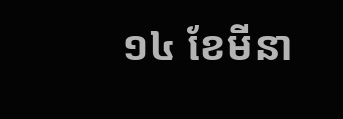១៤ ខែមីនា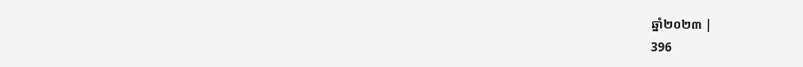ឆ្នាំ២០២៣ |
396